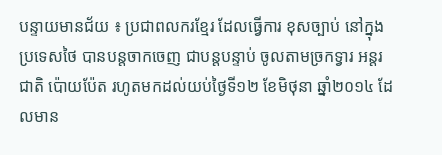បន្ទាយមានជ័យ ៖ ប្រជាពលករខ្មែរ ដែលធ្វើការ ខុសច្បាប់ នៅក្នុងប្រទេសថៃ បានបន្តចាកចេញ ជាបន្តបន្ទាប់ ចូលតាមច្រកទ្វារ អន្តរជាតិ ប៉ោយប៉ែត រហូតមកដល់យប់ថ្ងៃទី១២ ខែមិថុនា ឆ្នាំ២០១៤ ដែលមាន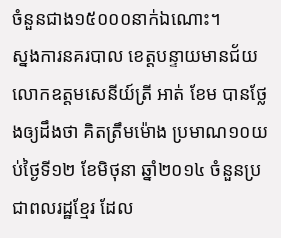ចំនួនជាង១៥០០០នាក់ឯណោះ។
ស្នងការនគរបាល ខេត្តបន្ទាយមានជ័យ លោកឧត្តមសេនីយ៍ត្រី អាត់ ខែម បានថ្លែងឲ្យដឹងថា គិតត្រឹមម៉ោង ប្រមាណ១០យប់ថ្ងៃទី១២ ខែមិថុនា ឆ្នាំ២០១៤ ចំនួនប្រជាពលរដ្ឋខ្មែរ ដែល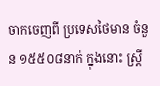ចាកចេញពី ប្រទេសថៃមាន ចំនួន ១៥៥០៨នាក់ ក្នុងនោះ ស្រ្តី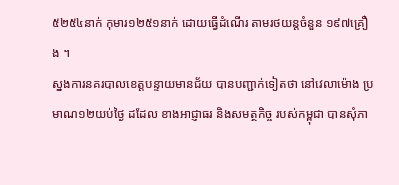៥២៥៤នាក់ កុមារ១២៥១នាក់ ដោយធ្វើដំណើរ តាមរថយន្តចំនួន ១៩៧គ្រឿង ។
ស្នងការនគរបាលខេត្តបន្ទាយមានជ័យ បានបញ្ជាក់ទៀតថា នៅវេលាម៉ោង ប្រមាណ១២យប់ថ្ងៃ ដដែល ខាងអាជ្ញាធរ និងសមត្ថកិច្ច របស់កម្ពុជា បានសុំភា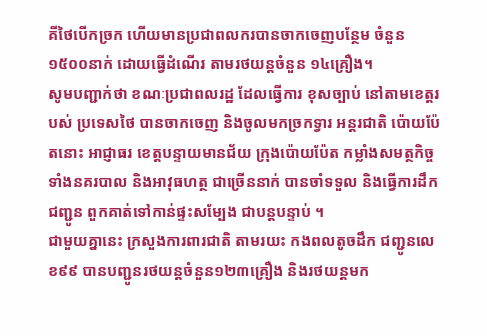គីថៃបើកច្រក ហើយមានប្រជាពលករបានចាកចេញបន្ថែម ចំនួន ១៥០០នាក់ ដោយធ្វើដំណើរ តាមរថយន្តចំនួន ១៤គ្រឿង។
សូមបញ្ជាក់ថា ខណៈប្រជាពលរដ្ឋ ដែលធ្វើការ ខុសច្បាប់ នៅតាមខេត្តរបស់ ប្រទេសថៃ បានចាកចេញ និងចូលមកច្រកទ្វារ អន្តរជាតិ ប៉ោយប៉ែតនោះ អាជ្ញាធរ ខេត្តបន្ទាយមានជ័យ ក្រុងប៉ោយប៉ែត កម្លាំងសមត្ថកិច្ច ទាំងនគរបាល និងអាវុធហត្ថ ជាច្រើននាក់ បានចាំទទួល និងធ្វើការដឹកជញ្ជូន ពួកគាត់ទៅកាន់ផ្ទះសម្បែង ជាបន្តបន្ទាប់ ។
ជាមួយគ្នានេះ ក្រសួងការពារជាតិ តាមរយះ កងពលតូចដឹក ជញ្ជូនលេខ៩៩ បានបញ្ជូនរថយន្តចំនួន១២៣គ្រឿង និងរថយន្តមក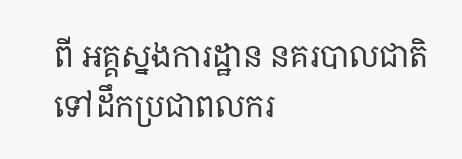ពី អគ្គស្នងការដ្ឋាន នគរបាលជាតិ ទៅដឹកប្រជាពលករ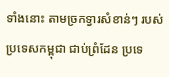ទាំងនោះ តាមច្រកទ្វារសំខាន់ៗ របស់ប្រទេសកម្ពុជា ជាប់ព្រំដែន ប្រទេ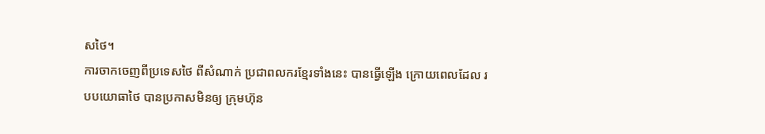សថៃ។
ការចាកចេញពីប្រទេសថៃ ពីសំណាក់ ប្រជាពលករខ្មែរទាំងនេះ បានធ្វើឡើង ក្រោយពេលដែល របបយោធាថៃ បានប្រកាសមិនឲ្យ ក្រុមហ៊ុន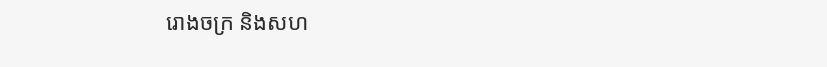រោងចក្រ និងសហ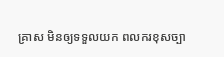គ្រាស មិនឲ្យទទួលយក ពលករខុសច្បា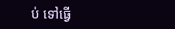ប់ ទៅធ្វើ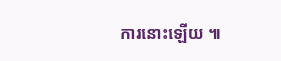ការនោះឡើយ ៕